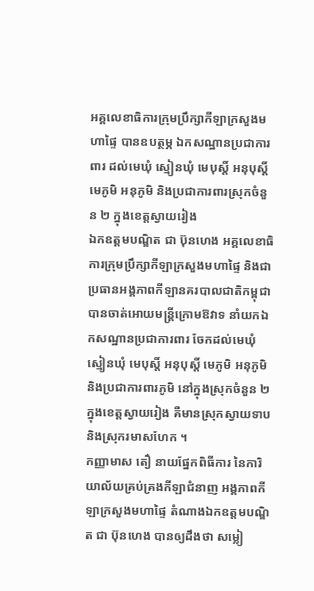អគ្គលេខាធិការក្រុមប្រឹក្សាកីឡាក្រសួងមហាផ្ទៃ បានឧបត្ថម្ភ ឯកសណ្ឋានប្រជាការពារ ដល់មេឃុំ ស្មៀនឃុំ មេបុស្តិ៍ អនុបុស្តិ៍ មេភូមិ អនុភូមិ និងប្រជាការពារស្រុកចំនួន ២ ក្នុងខេត្តស្វាយរៀង
ឯកឧត្តមបណ្ឌិត ជា ប៊ុនហេង អគ្គលេខាធិការក្រុមប្រឹក្សាកីឡាក្រសួងមហាផ្ទៃ និងជាប្រធានអង្គភាពកីឡានគរបាលជាតិកម្ពុជា បានចាត់អោយមន្ត្រីក្រោមឱវាទ នាំយកឯកសណ្ឋានប្រជាការពារ ចែកដល់មេឃុំ ស្មៀនឃុំ មេបុស្តិ៍ អនុបុស្តិ៍ មេភូមិ អនុភូមិ និងប្រជាការពារភូមិ នៅក្នុងស្រុកចំនួន ២ ក្នុងខេត្តស្វាយរៀង គឺមានស្រុកស្វាយទាប និងស្រុករមាសហែក ។
កញ្ញាមាស តឿ នាយផ្នែកពិធីការ នៃការិយាល័យគ្រប់គ្រងកីឡាជំនាញ អង្គភាពកីឡាក្រសួងមហាផ្ទៃ តំណាងឯកឧត្តមបណ្ឌិត ជា ប៊ុនហេង បានឲ្យដឹងថា សម្លៀ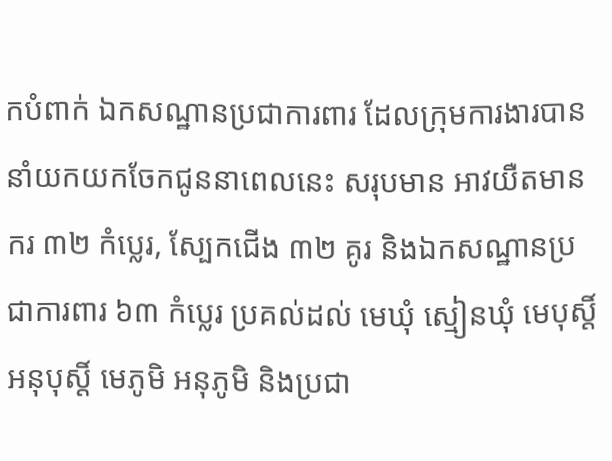កបំពាក់ ឯកសណ្ឋានប្រជាការពារ ដែលក្រុមការងារបាននាំយកយកចែកជូននាពេលនេះ សរុបមាន អាវយឺតមានករ ៣២ កំប្លេរ, ស្បែកជើង ៣២ គូរ និងឯកសណ្ឋានប្រជាការពារ ៦៣ កំប្លេរ ប្រគល់ដល់ មេឃុំ ស្មៀនឃុំ មេបុស្តិ៍ អនុបុស្តិ៍ មេភូមិ អនុភូមិ និងប្រជា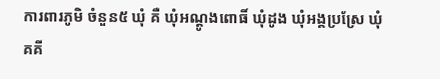ការពារភូមិ ចំនួន៥ ឃុំ គឺ ឃុំអណ្តូងពោធិ៍ ឃុំដូង ឃុំអង្គប្រស្រែ ឃុំគគី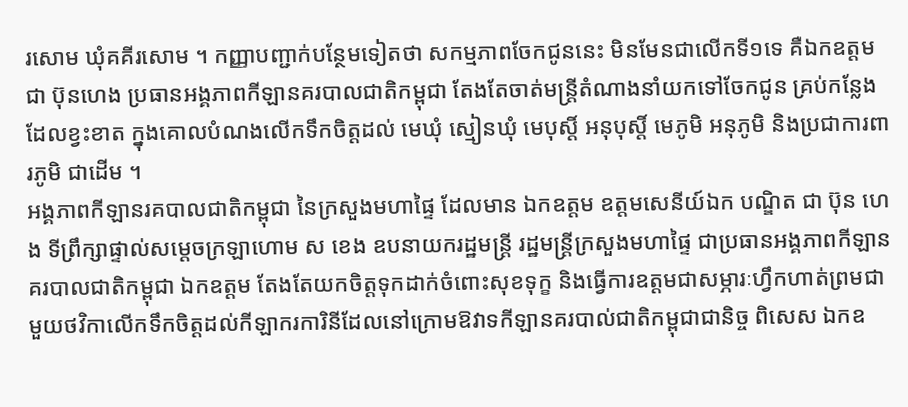រសោម ឃុំគគីរសោម ។ កញ្ញាបញ្ជាក់បន្ថែមទៀតថា សកម្មភាពចែកជូននេះ មិនមែនជាលើកទី១ទេ គឺឯកឧត្តម ជា ប៊ុនហេង ប្រធានអង្គភាពកីឡានគរបាលជាតិកម្ពុជា តែងតែចាត់មន្ត្រីតំណាងនាំយកទៅចែកជូន គ្រប់កន្លែងដែលខ្វះខាត ក្នុងគោលបំណងលើកទឹកចិត្តដល់ មេឃុំ ស្មៀនឃុំ មេបុស្តិ៍ អនុបុស្តិ៍ មេភូមិ អនុភូមិ និងប្រជាការពារភូមិ ជាដើម ។
អង្គភាពកីឡានរគបាលជាតិកម្ពុជា នៃក្រសួងមហាផ្ទៃ ដែលមាន ឯកឧត្តម ឧត្តមសេនីយ៍ឯក បណ្ឌិត ជា ប៊ុន ហេង ទីព្រឹក្សាផ្ទាល់សម្តេចក្រឡាហោម ស ខេង ឧបនាយករដ្ឋមន្រ្តី រដ្ឋមន្រ្តីក្រសួងមហាផ្ទៃ ជាប្រធានអង្គភាពកីឡានគរបាលជាតិកម្ពុជា ឯកឧត្តម តែងតែយកចិត្តទុកដាក់ចំពោះសុខទុក្ខ និងធ្វើការឧត្តមជាសម្ភារៈហ្វឹកហាត់ព្រមជាមួយថវិកាលើកទឹកចិត្តដល់កីឡាករការិនីដែលនៅក្រោមឱវាទកីឡានគរបាល់ជាតិកម្ពុជាជានិច្ច ពិសេស ឯកឧ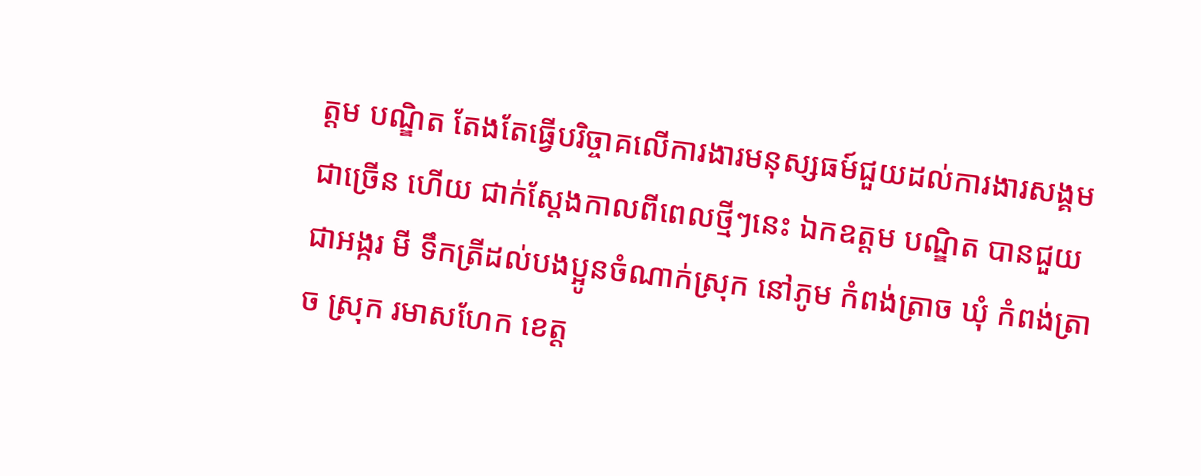ត្តម បណ្ឌិត តែងតែធ្វើបរិច្ចាគលើការងារមនុស្សធម៍ជួយដល់ការងារសង្គមជាច្រើន ហើយ ជាក់ស្តែងកាលពីពេលថ្មីៗនេះ ឯកឧត្តម បណ្ឌិត បានជួយជាអង្ករ មី ទឹកត្រីដល់បងប្អូនចំណាក់ស្រុក នៅភូម កំពង់ត្រាច ឃុំ កំពង់ត្រាច ស្រុក រមាសហែក ខេត្ត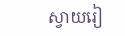ស្វាយរៀ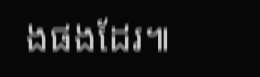ងផងដែរ៕